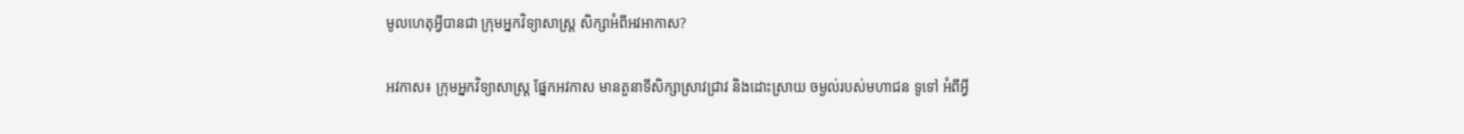មូលហេតុអ្វីបានជា ក្រុមអ្នកវិទ្យាសាស្រ្ត សិក្សាអំពីអវអាកាស?

អវកាស៖ ក្រុមអ្នកវិទ្យាសាស្រ្ត ផ្នែកអវកាស មានតួនាទីសិក្សាស្រាវជ្រាវ និងដោះស្រាយ ចម្ងល់របស់មហាជន ទូទៅ អំពីអ្វី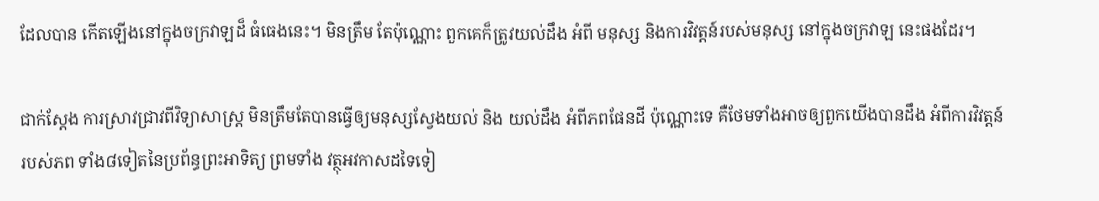ដែលបាន កើតឡើងនៅក្នុងចក្រវាឡដ៏ ធំធេងនេះ។ មិនត្រឹម តែប៉ុណ្ណោះ ពួកគេក៏ត្រូវយល់ដឹង អំពី មនុស្ស និងការវិវត្តន៍របស់មនុស្ស នៅក្នុងចក្រវាឡ នេះផងដែរ។

ជាក់ស្តែង ការស្រាវជ្រាវពីវិទ្យាសាស្រ្ត មិនត្រឹមតែបានធ្វើឲ្យមនុស្សស្វែងយល់ និង យល់ដឹង អំពីភពផែនដី ប៉ុណ្ណោះទេ គឺថែមទាំងអាចឲ្យពួកយើងបានដឹង អំពីការវិវត្តន៍របស់ភព ទាំង៨ទៀតនៃប្រព័ន្ធព្រះអាទិត្យ ព្រមទាំង វត្ថុអវកាសដទៃទៀ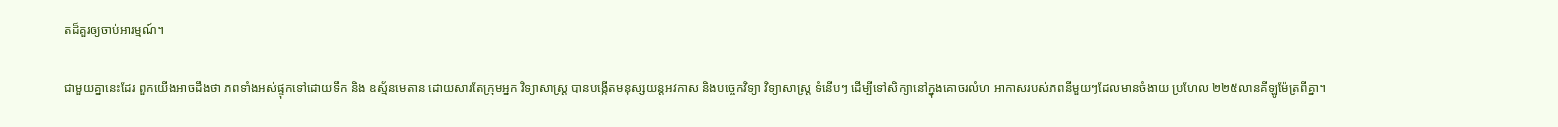តដ៏គួរឲ្យចាប់អារម្មណ៍។

ជាមួយគ្នានេះដែរ ពួកយើងអាចដឹងថា ភពទាំងអស់ផ្ទុកទៅដោយទឹក និង ឧស្ម័នមេតាន ដោយសារតែក្រុមអ្នក វិទ្យាសាស្រ្ត បានបង្កើតមនុស្សយន្តអវកាស និងបច្ចេកវិទ្យា វិទ្យាសាស្រ្ត ទំនើបៗ ដើម្បីទៅសិក្យានៅក្នុងគោចរលំហ អាកាសរបស់ភពនីមួយៗដែលមានចំងាយ ប្រហែល ២២៥លានគីឡូម៉ែត្រពីគ្នា។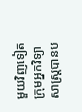មួយវិញទៀត ក្រុមអ្នកវិទ្យាសាស្រ្តបានប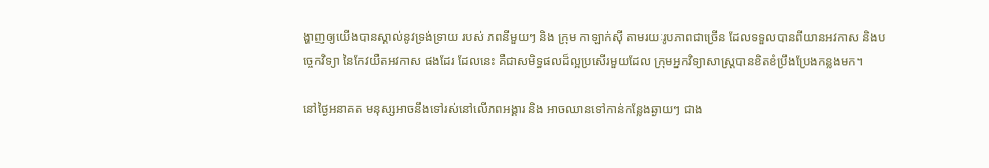ង្ហាញឲ្យយើងបានស្គាល់នូវទ្រង់ទ្រាយ របស់ ភពនីមួយៗ និង ក្រុម កាឡាក់ស៊ី តាមរយៈរូបភាពជាច្រើន ដែលទទួលបានពីយានអវកាស និងបច្ចេកវិទ្យា នៃកែវយឺតអវកាស ផងដែរ ដែលនេះ គឺជាសមិទ្ធផលដ៏ល្អប្រសើរមួយដែល ក្រុមអ្នកវិទ្យាសាស្រ្តបានខិតខំប្រឹងប្រែងកន្លងមក។

នៅថ្ងៃអនាគត មនុស្សអាចនឹងទៅរស់នៅលើភពអង្គារ និង អាចឈានទៅកាន់កន្លែងឆ្ងាយៗ ជាង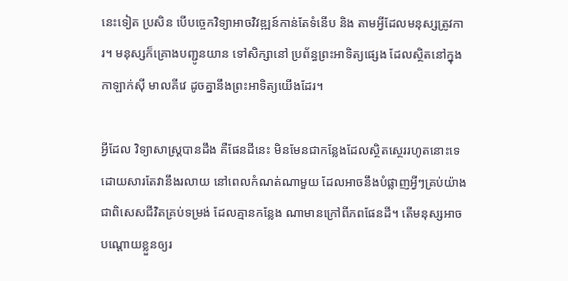នេះទៀត ប្រសិន បើបច្ចេកវិទ្យាអាចវិវឌ្ឍន៍កាន់តែទំនើប និង តាមអ្វីដែលមនុស្សត្រូវការ។ មនុស្សក៏គ្រោងបញ្ជូនយាន ទៅសិក្សានៅ ប្រព័ន្ធព្រះអាទិត្យផ្សេង ដែលស្ថិតនៅក្នុង កាឡាក់ស៊ី មាលគីវេ ដូចគ្នានឹងព្រះអាទិត្យយើងដែរ។

អ្វីដែល វិទ្យាសាស្ត្របានដឹង គឺផែនដីនេះ មិនមែនជាកន្លែងដែលស្ថិតស្ថេររហូតនោះទេ ដោយសារតែវានឹងរលាយ នៅពេលកំណត់ណាមួយ ដែលអាចនឹងបំផ្លាញអ្វីៗគ្រប់យ៉ាង ជាពិសេសជីវិតគ្រប់ទម្រង់ ដែលគ្មានកន្លែង ណាមានក្រៅពីភពផែនដី។ តើមនុស្សអាច បណ្តោយខ្លួនឲ្យរ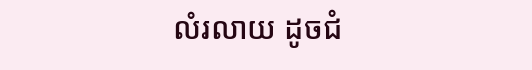លំរលាយ ដូចជំ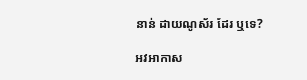នាន់ ដាយណូស័រ ដែរ ឬទេ?

អវអាកាស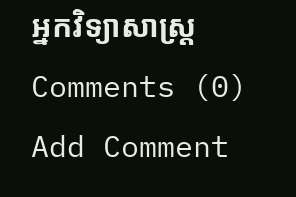អ្នកវិទ្យាសាស្រ្ត
Comments (0)
Add Comment